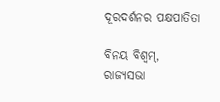ଦୂରଦର୍ଶନର ପକ୍ଷପାତିତା

ବିନୟ ବିଶ୍ୱମ୍, ରାଜ୍ୟସଭା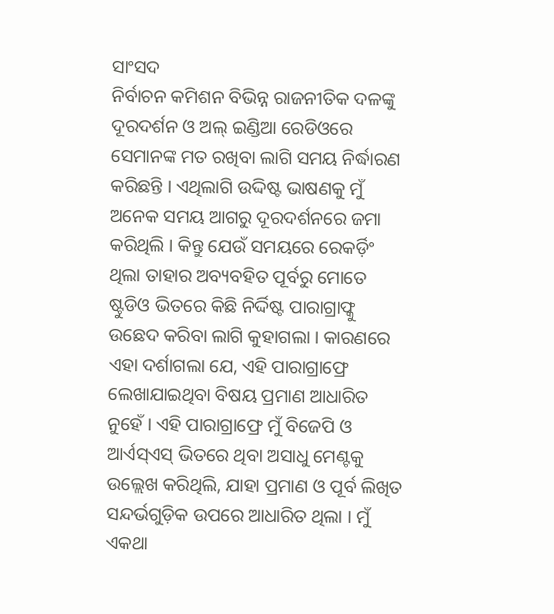ସାଂସଦ
ନିର୍ବାଚନ କମିଶନ ବିଭିନ୍ନ ରାଜନୀତିକ ଦଳଙ୍କୁ ଦୂରଦର୍ଶନ ଓ ଅଲ୍ ଇଣ୍ଡିଆ ରେଡିଓରେ ସେମାନଙ୍କ ମତ ରଖିବା ଲାଗି ସମୟ ନିର୍ଦ୍ଧାରଣ କରିଛନ୍ତି । ଏଥିଲାଗି ଉଦ୍ଦିଷ୍ଟ ଭାଷଣକୁ ମୁଁ ଅନେକ ସମୟ ଆଗରୁ ଦୂରଦର୍ଶନରେ ଜମା କରିଥିଲି । କିନ୍ତୁ ଯେଉଁ ସମୟରେ ରେକର୍ଡ଼ିଂ ଥିଲା ତାହାର ଅବ୍ୟବହିତ ପୂର୍ବରୁ ମୋତେ ଷ୍ଟୁଡିଓ ଭିତରେ କିଛି ନିର୍ଦ୍ଦିଷ୍ଟ ପାରାଗ୍ରାଫ୍କୁ ଉଛେଦ କରିବା ଲାଗି କୁହାଗଲା । କାରଣରେ ଏହା ଦର୍ଶାଗଲା ଯେ, ଏହି ପାରାଗ୍ରାଫ୍ରେ ଲେଖାଯାଇଥିବା ବିଷୟ ପ୍ରମାଣ ଆଧାରିତ ନୁହେଁ । ଏହି ପାରାଗ୍ରାଫ୍ରେ ମୁଁ ବିଜେପି ଓ ଆର୍ଏସ୍ଏସ୍ ଭିତରେ ଥିବା ଅସାଧୁ ମେଣ୍ଟକୁ ଉଲ୍ଲେଖ କରିଥିଲି, ଯାହା ପ୍ରମାଣ ଓ ପୂର୍ବ ଲିଖିତ ସନ୍ଦର୍ଭଗୁଡ଼ିକ ଉପରେ ଆଧାରିତ ଥିଲା । ମୁଁ ଏକଥା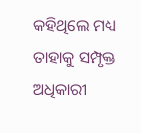କହିଥିଲେ ମଧ୍ୟ ତାହାକୁ ସମ୍ପୃକ୍ତ ଅଧିକାରୀ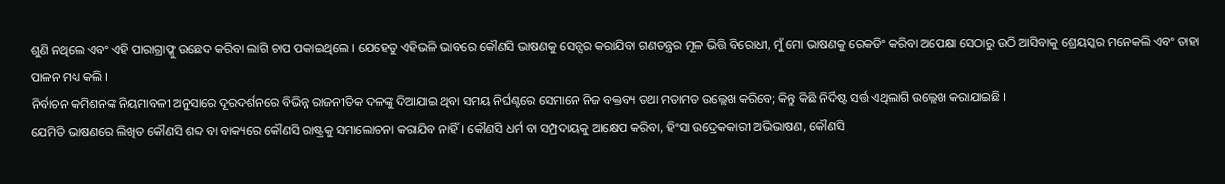ଶୁଣି ନଥିଲେ ଏବଂ ଏହି ପାରାଗ୍ରାଫ୍କୁ ଉଛେଦ କରିବା ଲାଗି ଚାପ ପକାଇଥିଲେ । ଯେହେତୁ ଏହିଭଳି ଭାବରେ କୌଣସି ଭାଷଣକୁ ସେନ୍ସର କରାଯିବା ଗଣତନ୍ତ୍ରର ମୂଳ ଭିତ୍ତି ବିରୋଧୀ, ମୁଁ ମୋ ଭାଷଣକୁ ରେକଡିଂ କରିବା ଅପେକ୍ଷା ସେଠାରୁ ଉଠି ଆସିବାକୁ ଶ୍ରେୟସ୍କର ମନେକଲି ଏବଂ ତାହା ପାଳନ ମଧ୍ୟ କଲି ।
ନିର୍ବାଚନ କମିଶନଙ୍କ ନିୟମାବଳୀ ଅନୁସାରେ ଦୂରଦର୍ଶନରେ ବିଭିନ୍ନ ରାଜନୀତିକ ଦଳଙ୍କୁ ଦିଆଯାଇ ଥିବା ସମୟ ନିର୍ଘଣ୍ଟରେ ସେମାନେ ନିଜ ବକ୍ତବ୍ୟ ତଥା ମତାମତ ଉଲ୍ଲେଖ କରିବେ; କିନ୍ତୁ କିଛି ନିର୍ଦିଷ୍ଟ ସର୍ତ୍ତ ଏଥିଲାଗି ଉଲ୍ଲେଖ କରାଯାଇଛି ।
ଯେମିତି ଭାଷଣରେ ଲିଖିତ କୌଣସି ଶବ୍ଦ ବା ବାକ୍ୟରେ କୌଣସି ରାଷ୍ଟ୍ରକୁ ସମାଲୋଚନା କରାଯିବ ନାହିଁ । କୌଣସି ଧର୍ମ ବା ସମ୍ପ୍ରଦାୟକୁ ଆକ୍ଷେପ କରିବା, ହିଂସା ଉଦ୍ରେକକାରୀ ଅଭିଭାଷଣ, କୌଣସି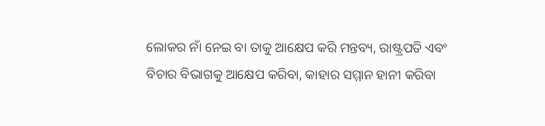ଲୋକର ନାଁ ନେଇ ବା ତାକୁ ଆକ୍ଷେପ କରି ମନ୍ତବ୍ୟ, ରାଷ୍ଟ୍ରପତି ଏବଂ ବିଚାର ବିଭାଗକୁ ଆକ୍ଷେପ କରିବା, କାହାର ସମ୍ମାନ ହାନୀ କରିବା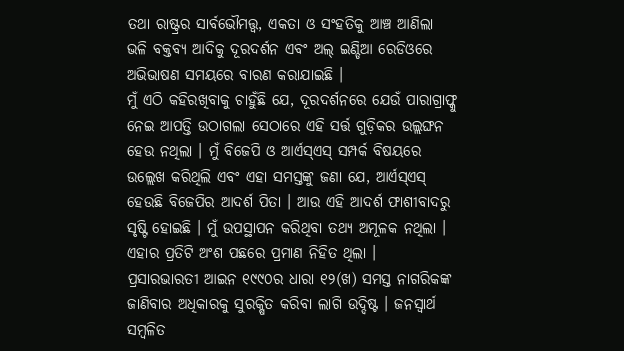ତଥା ରାଷ୍ଟ୍ରର ସାର୍ବଭୌମତ୍ତ୍ୱ, ଏକତା ଓ ସଂହତିକୁ ଆଞ୍ଚ ଆଣିଲା ଭଳି ବକ୍ତବ୍ୟ ଆଦିକୁ ଦୂରଦର୍ଶନ ଏବଂ ଅଲ୍ ଇଣ୍ଡିଆ ରେଡିଓରେ ଅଭିଭାଷଣ ସମୟରେ ବାରଣ କରାଯାଇଛି ।
ମୁଁ ଏଠି କହିରଖିବାକୁ ଚାହୁଁଛି ଯେ, ଦୂରଦର୍ଶନରେ ଯେଉଁ ପାରାଗ୍ରାଫ୍କୁ ନେଇ ଆପତ୍ତି ଉଠାଗଲା ସେଠାରେ ଏହି ସର୍ତ୍ତ ଗୁଡ଼ିକର ଉଲ୍ଲଙ୍ଘନ ହେଉ ନଥିଲା । ମୁଁ ବିଜେପି ଓ ଆର୍ଏସ୍ଏସ୍ ସମ୍ପର୍କ ବିଷୟରେ ଉଲ୍ଲେଖ କରିଥିଲି ଏବଂ ଏହା ସମସ୍ତଙ୍କୁ ଜଣା ଯେ, ଆର୍ଏସ୍ଏସ୍ ହେଉଛି ବିଜେପିର ଆଦର୍ଶ ପିତା । ଆଉ ଏହି ଆଦର୍ଶ ଫାଶୀବାଦରୁ ସୃଷ୍ଟି ହୋଇଛି । ମୁଁ ଉପସ୍ଥାପନ କରିଥିବା ତଥ୍ୟ ଅମୂଳକ ନଥିଲା । ଏହାର ପ୍ରତିଟି ଅଂଶ ପଛରେ ପ୍ରମାଣ ନିହିତ ଥିଲା ।
ପ୍ରସାରଭାରତୀ ଆଇନ ୧୯୯୦ର ଧାରା ୧୨(ଖ) ସମସ୍ତ ନାଗରିକଙ୍କ ଜାଣିବାର ଅଧିକାରକୁ ସୁରକ୍ଷିତ କରିବା ଲାଗି ଉଦ୍ଦିଷ୍ଟ । ଜନସ୍ୱାର୍ଥ ସମ୍ବଳିତ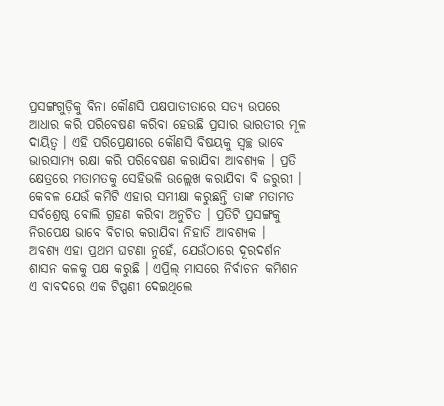ପ୍ରସଙ୍ଗଗୁଡ଼ିକୁ ବିନା କୌଣସି ପକ୍ଷପାତୀତାରେ ସତ୍ୟ ଉପରେ ଆଧାର କରି ପରିବେଷଣ କରିବା ହେଉଛି ପ୍ରସାର ଭାରତୀର ମୂଳ ଦାୟିତ୍ୱ । ଏହି ପରିପ୍ରେକ୍ଷୀରେ କୌଣସି ବିଷୟକୁ ସ୍ୱଚ୍ଛ ଭାବେ ଭାରସାମ୍ୟ ରକ୍ଷା କରି ପରିବେଷଣ କରାଯିବା ଆବଶ୍ୟକ । ପ୍ରତି କ୍ଷେତ୍ରରେ ମତାମତକୁ ସେହିଭଳି ଉଲ୍ଲେଖ କରାଯିବା ବି ଜରୁରୀ । କେବଳ ଯେଉଁ କମିଟି ଏହାର ସମୀକ୍ଷା କରୁଛନ୍ତି ତାଙ୍କ ମତାମତ ସର୍ବଶ୍ରେଷ୍ଠ ବୋଲି ଗ୍ରହଣ କରିବା ଅନୁଚିତ । ପ୍ରତିଟି ପ୍ରସଙ୍ଗକୁ ନିରପେକ୍ଷ ଭାବେ ବିଚାର କରାଯିବା ନିହାତି ଆବଶ୍ୟକ ।
ଅବଶ୍ୟ ଏହା ପ୍ରଥମ ଘଟଣା ନୁହେଁ, ଯେଉଁଠାରେ ଦୂରଦର୍ଶନ ଶାସନ କଳକୁ ପକ୍ଷ କରୁଛି । ଏପ୍ରିଲ୍ ମାସରେ ନିର୍ବାଚନ କମିଶନ ଏ ବାବଦରେ ଏକ ଟିପ୍ପଣୀ ଦେଇଥିଲେ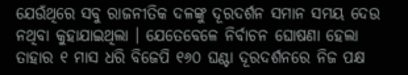ଯେଉଁଥିରେ ସବୁ ରାଜନୀତିକ ଦଳଙ୍କୁ ଦୂରଦର୍ଶନ ସମାନ ସମୟ ଦେଉ ନଥିବା କୁହାଯାଇଥିଲା । ଯେତେବେଳେ ନିର୍ବାଚନ ଘୋଷଣା ହେଲା ତାହାର ୧ ମାସ ଧରି ବିଜେପି ୧୬୦ ଘଣ୍ଟା ଦୂରଦର୍ଶନରେ ନିଜ ପକ୍ଷ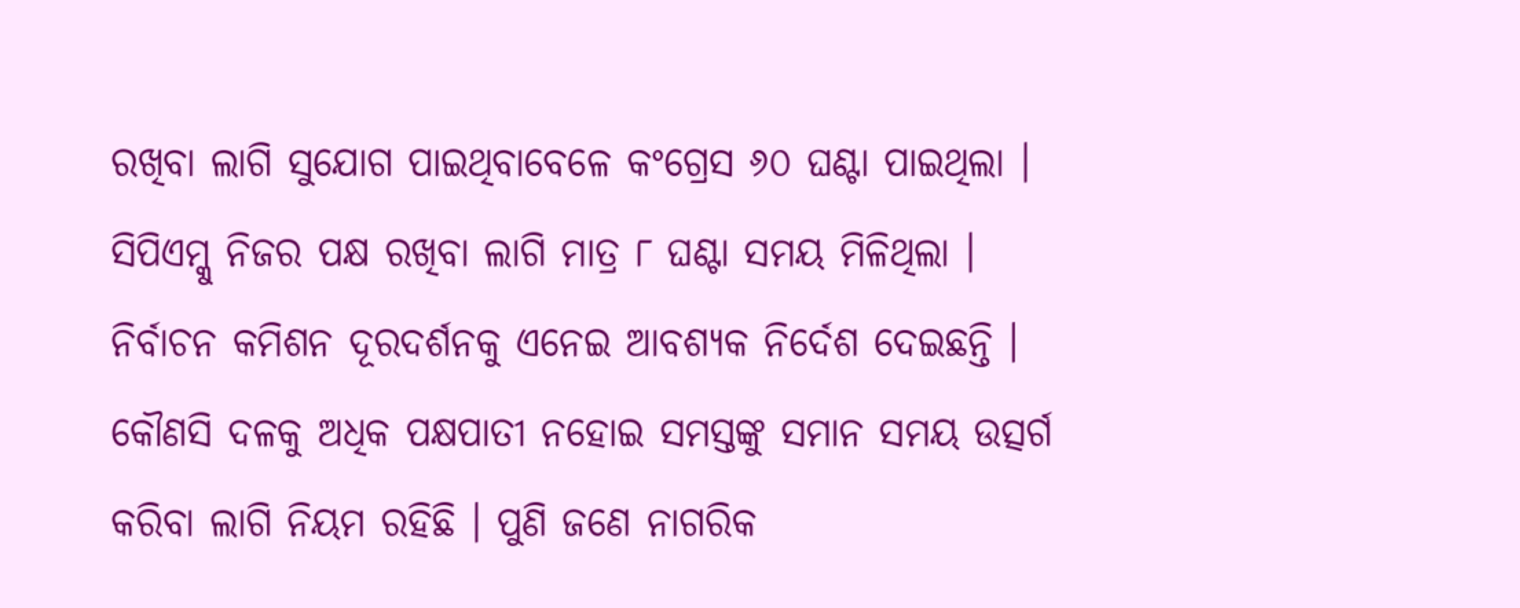ରଖିବା ଲାଗି ସୁଯୋଗ ପାଇଥିବାବେଳେ କଂଗ୍ରେସ ୬୦ ଘଣ୍ଟା ପାଇଥିଲା । ସିପିଏମ୍କୁ ନିଜର ପକ୍ଷ ରଖିବା ଲାଗି ମାତ୍ର ୮ ଘଣ୍ଟା ସମୟ ମିଳିଥିଲା ।
ନିର୍ବାଚନ କମିଶନ ଦୂରଦର୍ଶନକୁ ଏନେଇ ଆବଶ୍ୟକ ନିର୍ଦେଶ ଦେଇଛନ୍ତି । କୌଣସି ଦଳକୁ ଅଧିକ ପକ୍ଷପାତୀ ନହୋଇ ସମସ୍ତଙ୍କୁ ସମାନ ସମୟ ଉତ୍ସର୍ଗ କରିବା ଲାଗି ନିୟମ ରହିଛି । ପୁଣି ଜଣେ ନାଗରିକ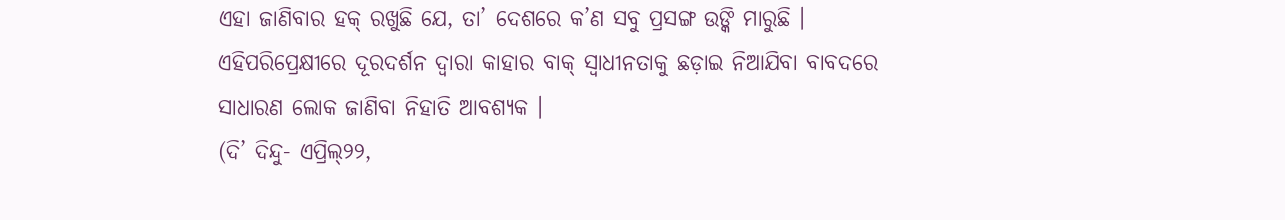ଏହା ଜାଣିବାର ହକ୍ ରଖୁଛି ଯେ, ତା’ ଦେଶରେ କ’ଣ ସବୁ ପ୍ରସଙ୍ଗ ଉଙ୍କି ମାରୁଛି । ଏହିପରିପ୍ରେକ୍ଷୀରେ ଦୂରଦର୍ଶନ ଦ୍ୱାରା କାହାର ବାକ୍ ସ୍ୱାଧୀନତାକୁ ଛଡ଼ାଇ ନିଆଯିବା ବାବଦରେ ସାଧାରଣ ଲୋକ ଜାଣିବା ନିହାତି ଆବଶ୍ୟକ ।
(ଦି’ ଦିନ୍ଦୁ- ଏପ୍ରିଲ୍୨୨,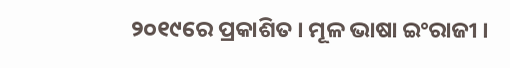୨୦୧୯ରେ ପ୍ରକାଶିତ । ମୂଳ ଭାଷା ଇଂରାଜୀ ।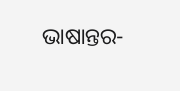ଭାଷାନ୍ତର-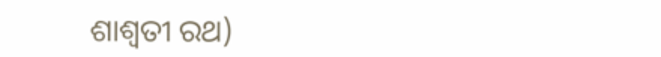ଶାଶ୍ୱତୀ ରଥ)